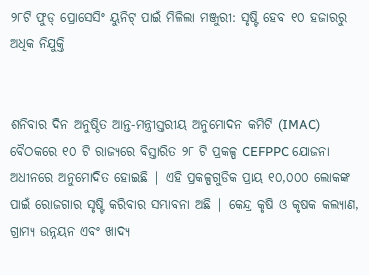୨୮ଟି ଫୁଡ୍ ପ୍ରୋସେସିଂ ୟୁନିଟ୍ ପାଇଁ ମିଳିଲା ମଞ୍ଜୁରୀ: ସୃଷ୍ଟି ହେବ ୧୦ ହଜାରରୁ ଅଧିକ ନିଯୁକ୍ତି


ଶନିବାର ଦିନ ଅନୁଷ୍ଠିତ ଆନ୍ତ-ମନ୍ତ୍ରୀସ୍ତରୀୟ ଅନୁମୋଦନ କମିଟି (IMAC) ବୈଠକରେ ୧୦ ଟି ରାଜ୍ୟରେ ବିସ୍ତାରିତ ୨୮ ଟି ପ୍ରକଳ୍ପ CEFPPC ଯୋଜନା ଅଧୀନରେ ଅନୁମୋଦିତ ହୋଇଛି | ଏହି ପ୍ରକଳ୍ପଗୁଡିକ ପ୍ରାୟ ୧୦,୦୦୦ ଲୋକଙ୍କ ପାଇଁ ରୋଜଗାର ସୃଷ୍ଟି କରିବାର ସମ୍ଭାବନା ଅଛି | କେନ୍ଦ୍ର କୃଷି ଓ କୃଷକ କଲ୍ୟାଣ, ଗ୍ରାମ୍ୟ ଉନ୍ନୟନ ଏବଂ ଖାଦ୍ୟ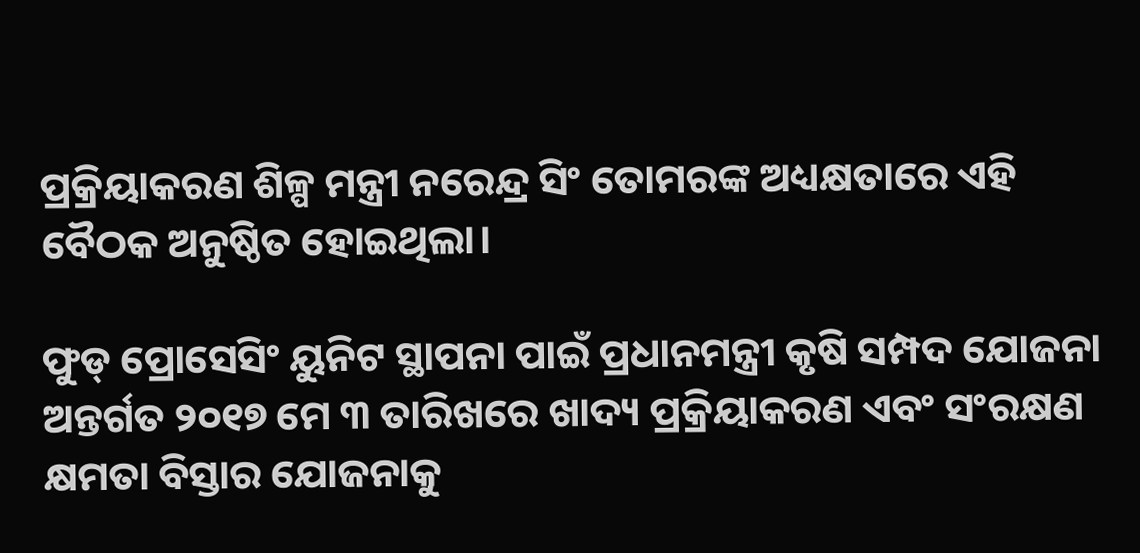ପ୍ରକ୍ରିୟାକରଣ ଶିଳ୍ପ ମନ୍ତ୍ରୀ ନରେନ୍ଦ୍ର ସିଂ ତୋମରଙ୍କ ଅଧ୍ୟକ୍ଷତାରେ ଏହି ବୈଠକ ଅନୁଷ୍ଠିତ ହୋଇଥିଲା।

ଫୁଡ୍ ପ୍ରୋସେସିଂ ୟୁନିଟ ସ୍ଥାପନା ପାଇଁ ପ୍ରଧାନମନ୍ତ୍ରୀ କୃଷି ସମ୍ପଦ ଯୋଜନା ଅନ୍ତର୍ଗତ ୨୦୧୭ ମେ ୩ ତାରିଖରେ ଖାଦ୍ୟ ପ୍ରକ୍ରିୟାକରଣ ଏବଂ ସଂରକ୍ଷଣ କ୍ଷମତା ବିସ୍ତାର ଯୋଜନାକୁ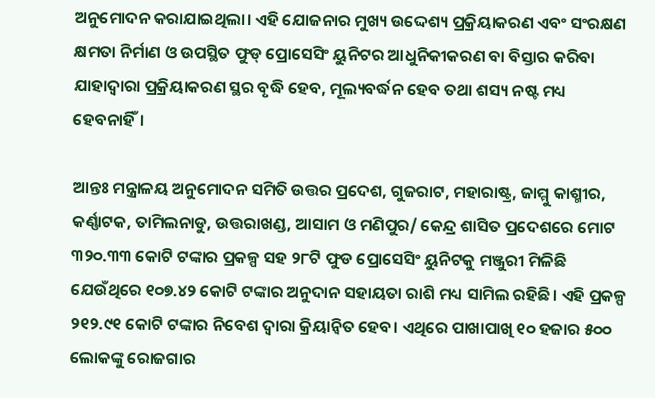ଅନୁମୋଦନ କରାଯାଇଥିଲା। ଏହି ଯୋଜନାର ମୁଖ୍ୟ ଉଦ୍ଦେଶ୍ୟ ପ୍ରକ୍ରିୟାକରଣ ଏବଂ ସଂରକ୍ଷଣ କ୍ଷମତା ନିର୍ମାଣ ଓ ଉପସ୍ଥିତ ଫୁଡ୍ ପ୍ରୋସେସିଂ ୟୁନିଟର ଆଧୁନିକୀକରଣ ବା ବିସ୍ତାର କରିବା ଯାହାଦ୍ୱାରା ପ୍ରକ୍ରିୟାକରଣ ସ୍ଥର ବୃଦ୍ଧି ହେବ, ମୂଲ୍ୟବର୍ଦ୍ଧନ ହେବ ତଥା ଶସ୍ୟ ନଷ୍ଟ ମଧ୍ୟ ହେବନାହିଁ।

ଆନ୍ତଃ ମନ୍ତ୍ରାଳୟ ଅନୁମୋଦନ ସମିତି ଉତ୍ତର ପ୍ରଦେଶ, ଗୁଜରାଟ, ମହାରାଷ୍ଟ୍ର, ଜାମ୍ମୁ କାଶ୍ମୀର, କର୍ଣ୍ଣାଟକ, ତାମିଲନାଡୁ, ଉତ୍ତରାଖଣ୍ଡ, ଆସାମ ଓ ମଣିପୁର/ କେନ୍ଦ୍ର ଶାସିତ ପ୍ରଦେଶରେ ମୋଟ ୩୨୦.୩୩ କୋଟି ଟଙ୍କାର ପ୍ରକଳ୍ପ ସହ ୨୮ଟି ଫୁଡ ପ୍ରୋସେସିଂ ୟୁନିଟକୁ ମଞ୍ଜୁରୀ ମିଳିଛି ଯେଉଁଥିରେ ୧୦୭.୪୨ କୋଟି ଟଙ୍କାର ଅନୁଦାନ ସହାୟତା ରାଶି ମଧ୍ୟ ସାମିଲ ରହିଛି। ଏହି ପ୍ରକଳ୍ପ ୨୧୨.୯୧ କୋଟି ଟଙ୍କାର ନିବେଶ ଦ୍ୱାରା କ୍ରିୟାନ୍ୱିତ ହେବ। ଏଥିରେ ପାଖାପାଖି ୧୦ ହଜାର ୫୦୦ ଲୋକଙ୍କୁ ରୋଜଗାର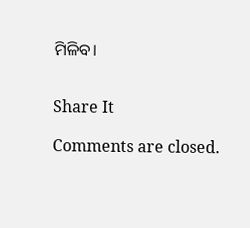ମିଳିବ।


Share It

Comments are closed.